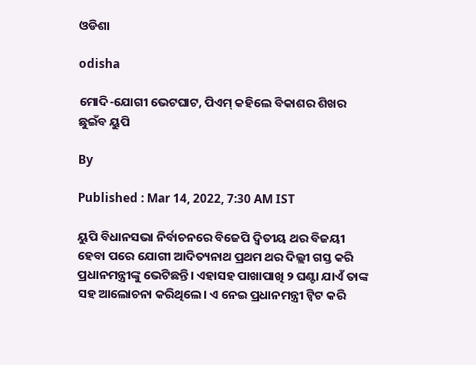ଓଡିଶା

odisha

ମୋଦି-ଯୋଗୀ ଭେଟଘାଟ, ପିଏମ୍ କହିଲେ ବିକାଶର ଶିଖର ଛୁଇଁବ ୟୁପି

By

Published : Mar 14, 2022, 7:30 AM IST

ୟୁପି ବିଧାନସଭା ନିର୍ବାଚନରେ ବିଜେପି ଦ୍ବିତୀୟ ଥର ବିଜୟୀ ହେବା ପରେ ଯୋଗୀ ଆଦିତ୍ୟନାଥ ପ୍ରଥମ ଥର ଦିଲ୍ଲୀ ଗସ୍ତ କରି ପ୍ରଧାନମନ୍ତ୍ରୀଙ୍କୁ ଭେଟିଛନ୍ତି। ଏହାସହ ପାଖାପାଖି ୨ ଘଣ୍ଟା ଯାଏଁ ତାଙ୍କ ସହ ଆଲୋଚନା କରିଥିଲେ। ଏ ନେଇ ପ୍ରଧାନମନ୍ତ୍ରୀ ଟ୍ବିଟ କରି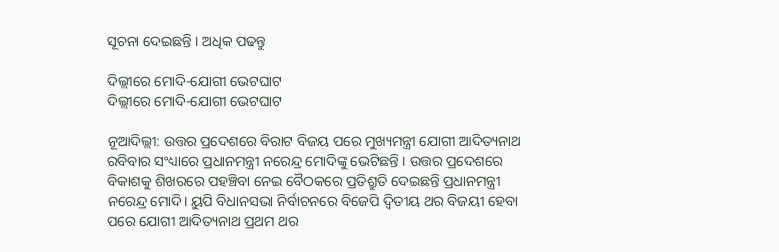ସୂଚନା ଦେଇଛନ୍ତି । ଅଧିକ ପଢନ୍ତୁ

ଦିଲ୍ଲୀରେ ମୋଦି-ଯୋଗୀ ଭେଟଘାଟ
ଦିଲ୍ଲୀରେ ମୋଦି-ଯୋଗୀ ଭେଟଘାଟ

ନୂଆଦିଲ୍ଲୀ: ଉତ୍ତର ପ୍ରଦେଶରେ ବିରାଟ ବିଜୟ ପରେ ମୁଖ୍ୟମନ୍ତ୍ରୀ ଯୋଗୀ ଆଦିତ୍ୟନାଥ ରବିବାର ସଂଧ୍ୟାରେ ପ୍ରଧାନମନ୍ତ୍ରୀ ନରେନ୍ଦ୍ର ମୋଦିଙ୍କୁ ଭେଟିଛନ୍ତି । ଉତ୍ତର ପ୍ରଦେଶରେ ବିକାଶକୁ ଶିଖରରେ ପହଞ୍ଚିବା ନେଇ ବୈଠକରେ ପ୍ରତିଶ୍ରୁତି ଦେଇଛନ୍ତି ପ୍ରଧାନମନ୍ତ୍ରୀ ନରେନ୍ଦ୍ର ମୋଦି। ୟୁପି ବିଧାନସଭା ନିର୍ବାଚନରେ ବିଜେପି ଦ୍ବିତୀୟ ଥର ବିଜୟୀ ହେବା ପରେ ଯୋଗୀ ଆଦିତ୍ୟନାଥ ପ୍ରଥମ ଥର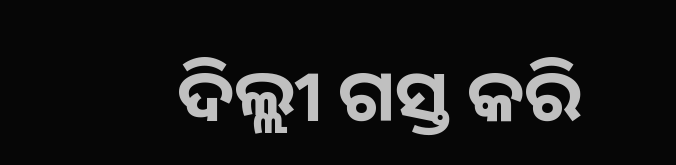ଦିଲ୍ଲୀ ଗସ୍ତ କରି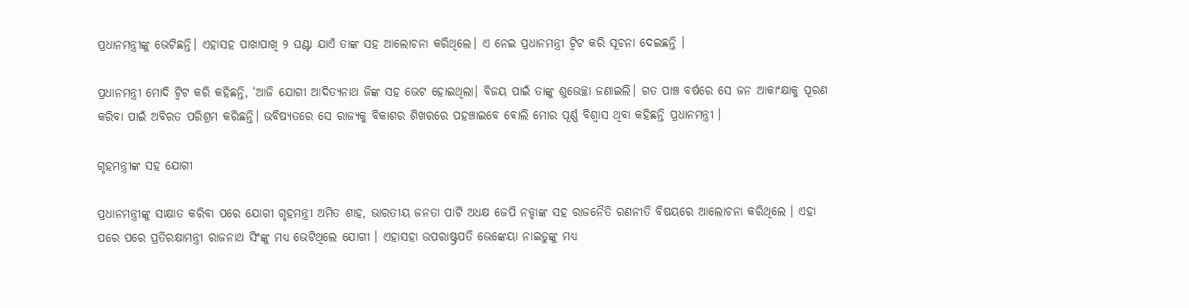ପ୍ରଧାନମନ୍ତ୍ରୀଙ୍କୁ ଭେଟିଛନ୍ତି। ଏହାସହ ପାଖାପାଖି ୨ ଘଣ୍ଟା ଯାଏଁ ତାଙ୍କ ସହ ଆଲୋଚନା କରିଥିଲେ। ଏ ନେଇ ପ୍ରଧାନମନ୍ତ୍ରୀ ଟ୍ବିଟ କରି ସୂଚନା ଦେଇଛନ୍ତି ।

ପ୍ରଧାନମନ୍ତ୍ରୀ ମୋଦି ଟ୍ବିଟ କରି କହିଛନ୍ତି, ‘ଆଜି ଯୋଗୀ ଆଦିତ୍ୟନାଥ ଜିଙ୍କ ସହ ଭେଟ ହୋଇଥିଲା। ବିଜୟ ପାଇଁ ତାଙ୍କୁ ଶୁଭେଚ୍ଛା ଜଣାଇଲି। ଗତ ପାଞ୍ଚ ବର୍ଷରେ ସେ ଜନ ଆକାଂକ୍ଷାକୁ ପୂରଣ କରିବା ପାଇଁ ଅବିରତ ପରିଶ୍ରମ କରିଛନ୍ତି। ଭବିଷ୍ୟତରେ ସେ ରାଜ୍ୟକୁ ବିକାଶର ଶିଖରରେ ପହଞ୍ଚାଇବେ ବୋଲି ମୋର ପୂର୍ଣ୍ଣ ବିଶ୍ବାସ ଥିବା କହିଛନ୍ତି ପ୍ରଧାନମନ୍ତ୍ରୀ ।

ଗୃହମନ୍ତ୍ରୀଙ୍କ ସହ ଯୋଗୀ

ପ୍ରଧାନମନ୍ତ୍ରୀଙ୍କୁ ସାକ୍ଷାତ କରିବା ପରେ ଯୋଗୀ ଗୃହମନ୍ତ୍ରୀ ଅମିତ ଶାହ, ଭାରତୀୟ ଜନତା ପାର୍ଟି ଅଧକ୍ଷ ଜେପି ନଡ୍ଡାଙ୍କ ସହ ରାଜନୈତି ରଣନୀତି ବିଷୟରେ ଆଲୋଚନା କରିଥିଲେ । ଏହା ପରେ ପରେ ପ୍ରତିରକ୍ଷାମନ୍ତ୍ରୀ ରାଜନାଥ ସିଂଙ୍କୁ ମଧ୍ୟ ଭେଟିଥିଲେ ଯୋଗୀ । ଏହାସହା ଉପରାଷ୍ଟ୍ରପତି ଭେଙ୍କେୟା ନାଇଡୁଙ୍କୁ ମଧ୍ୟ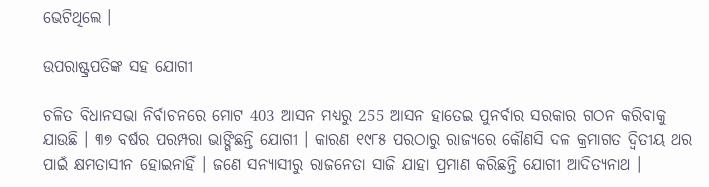ଭେଟିଥିଲେ ।

ଉପରାଷ୍ଟ୍ରପତିଙ୍କ ସହ ଯୋଗୀ

ଚଳିତ ବିଧାନସଭା ନିର୍ବାଚନରେ ମୋଟ 403 ଆସନ ମଧ୍ୟରୁ 255 ଆସନ ହାତେଇ ପୁନର୍ବାର ସରକାର ଗଠନ କରିବାକୁ ଯାଉଛି । ୩୭ ବର୍ଷର ପରମ୍ପରା ଭାଙ୍ଗିଛନ୍ତି ଯୋଗୀ । କାରଣ ୧୯୮୫ ପରଠାରୁ ରାଜ୍ୟରେ କୌଣସି ଦଳ କ୍ରମାଗତ ଦ୍ବିତୀୟ ଥର ପାଇଁ କ୍ଷମତାସୀନ ହୋଇନାହିଁ । ଜଣେ ସନ୍ୟାସୀରୁ ରାଜନେତା ସାଜି ଯାହା ପ୍ରମାଣ କରିଛନ୍ତି ଯୋଗୀ ଆଦିତ୍ୟନାଥ ।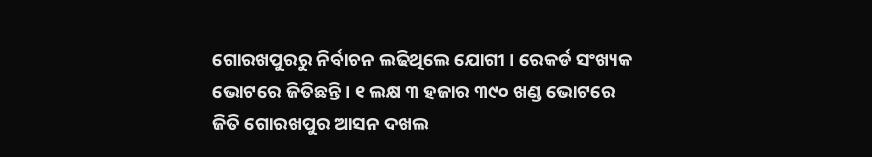ଗୋରଖପୁରରୁ ନିର୍ବାଚନ ଲଢିଥିଲେ ଯୋଗୀ । ରେକର୍ଡ ସଂଖ୍ୟକ ଭୋଟରେ ଜିତିଛନ୍ତି । ୧ ଲକ୍ଷ ୩ ହଜାର ୩୯୦ ଖଣ୍ଡ ଭୋଟରେ ଜିତି ଗୋରଖପୁର ଆସନ ଦଖଲ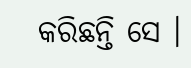କରିଛନ୍ତି ସେ ।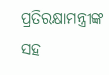ପ୍ରତିରକ୍ଷାମନ୍ତ୍ରୀଙ୍କ ସହ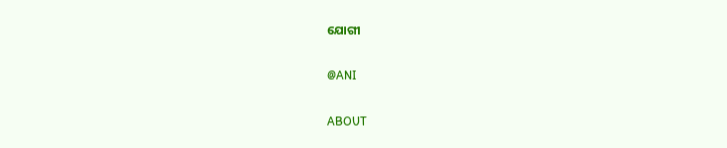ଯୋଗୀ

@ANI

ABOUT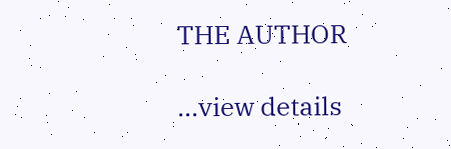THE AUTHOR

...view details